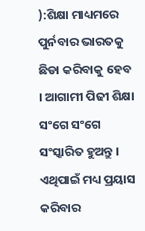):ଶିକ୍ଷା ମାଧ୍ୟମରେ ପୁର୍ନବାର ଭାରତକୁ ଛିଡା କରିବାକୁ ହେବ । ଆଗାମୀ ପିଢୀ ଶିକ୍ଷା ସଂଗେ ସଂଗେ ସଂସ୍କାରିତ ହୁଅନ୍ତୁ । ଏଥିପାଇଁ ମଧ୍ୟ ପ୍ରୟାସ କରିବାର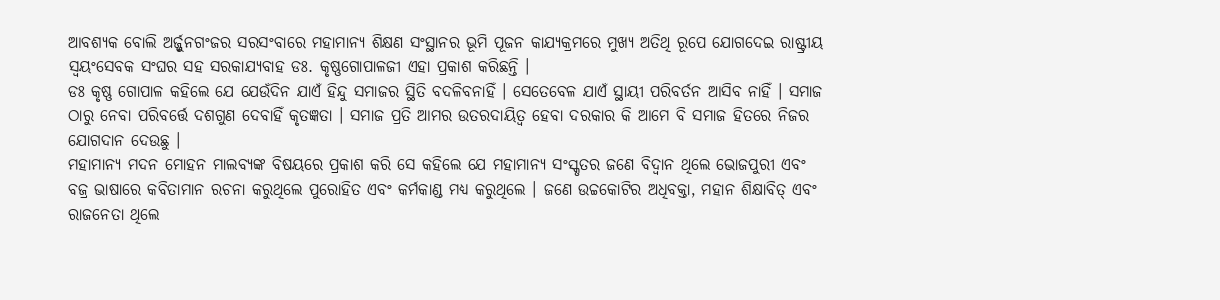ଆବଶ୍ୟକ ବୋଲି ଅର୍ଜ୍ଜୁନଗଂଜର ସରସଂବାରେ ମହାମାନ୍ୟ ଶିକ୍ଷଣ ସଂସ୍ଥାନର ଭୂମି ପୂଜନ କାଯ୍ୟକ୍ରମରେ ମୁଖ୍ୟ ଅତିଥି ରୂପେ ଯୋଗଦେଇ ରାଷ୍ଟ୍ରୀୟ ସ୍ୱୟଂସେବକ ସଂଘର ସହ ସରକାଯ୍ୟବାହ ଡଃ. କୃଷ୍ଣଗୋପାଳଜୀ ଏହା ପ୍ରକାଶ କରିଛନ୍ତି ।
ଡଃ କୃଷ୍ଣ ଗୋପାଳ କହିଲେ ଯେ ଯେଉଁଦିନ ଯାଏଁ ହିନ୍ଦୁ ସମାଜର ସ୍ଥିତି ବଦଳିବନାହିଁ । ସେତେବେଳ ଯାଏଁ ସ୍ଥାୟୀ ପରିବର୍ତନ ଆସିବ ନାହିଁ । ସମାଜ ଠାରୁ ନେବା ପରିବର୍ତ୍ତେ ଦଶଗୁଣ ଦେବାହିଁ କୃତଜ୍ଞତା । ସମାଜ ପ୍ରତି ଆମର ଉତରଦାୟିତ୍ୱ ହେବା ଦରକାର କି ଆମେ ବି ସମାଜ ହିତରେ ନିଜର ଯୋଗଦାନ ଦେଉଛୁ ।
ମହାମାନ୍ୟ ମଦନ ମୋହନ ମାଲବ୍ୟଙ୍କ ବିଷୟରେ ପ୍ରକାଶ କରି ସେ କହିଲେ ଯେ ମହାମାନ୍ୟ ସଂସ୍କୃତର ଜଣେ ବିଦ୍ୱାନ ଥିଲେ ଭୋଜପୁରୀ ଏବଂ ବଜ୍ର ଭାଷାରେ କବିତାମାନ ରଚନା କରୁଥିଲେ ପୁରୋହିତ ଏବଂ କର୍ମକାଣ୍ଡ ମଧ୍ୟ କରୁଥିଲେ । ଜଣେ ଉଚ୍ଚକୋଟିର ଅଧିବକ୍ତା, ମହାନ ଶିକ୍ଷାବିତ୍ ଏବଂ ରାଜନେତା ଥିଲେ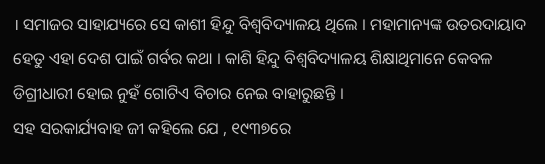। ସମାଜର ସାହାଯ୍ୟରେ ସେ କାଶୀ ହିନ୍ଦୁ ବିଶ୍ୱବିଦ୍ୟାଳୟ ଥିଲେ । ମହାମାନ୍ୟଙ୍କ ଉତରଦାୟାଦ ହେତୁ ଏହା ଦେଶ ପାଇଁ ଗର୍ବର କଥା । କାଶି ହିନ୍ଦୁ ବିଶ୍ୱବିଦ୍ୟାଳୟ ଶିକ୍ଷାଥିମାନେ କେବଳ ଡିଗ୍ରୀଧାରୀ ହୋଇ ନୁହଁ ଗୋଟିଏ ବିଚାର ନେଇ ବାହାରୁଛନ୍ତି ।
ସହ ସରକାର୍ଯ୍ୟବାହ ଜୀ କହିଲେ ଯେ , ୧୯୩୭ରେ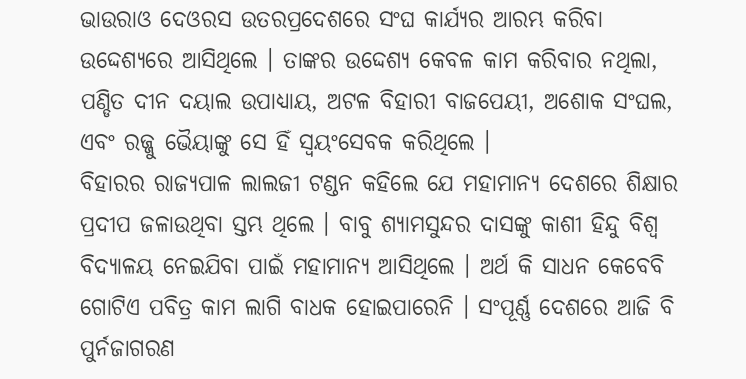ଭାଉରାଓ ଦେଓରସ ଉତରପ୍ରଦେଶରେ ସଂଘ କାର୍ଯ୍ୟର ଆରମ୍ଭ କରିବା ଉଦ୍ଦେଶ୍ୟରେ ଆସିଥିଲେ । ତାଙ୍କର ଉଦ୍ଦେଶ୍ୟ କେବଳ କାମ କରିବାର ନଥିଲା, ପଣ୍ଡିତ ଦୀନ ଦୟାଲ ଉପାଧ୍ୟାୟ, ଅଟଳ ବିହାରୀ ବାଜପେୟୀ, ଅଶୋକ ସଂଘଲ, ଏବଂ ରଜ୍ଜୁ ଭୈୟାଙ୍କୁ ସେ ହିଁ ସ୍ୱୟଂସେବକ କରିଥିଲେ ।
ବିହାରର ରାଜ୍ୟପାଳ ଲାଲଜୀ ଟଣ୍ଡନ କହିଲେ ଯେ ମହାମାନ୍ୟ ଦେଶରେ ଶିକ୍ଷାର ପ୍ରଦୀପ ଜଳାଉଥିବା ସ୍ତମ୍ଭ ଥିଲେ । ବାବୁ ଶ୍ୟାମସୁନ୍ଦର ଦାସଙ୍କୁ କାଶୀ ହିନ୍ଦୁ ବିଶ୍ୱ ବିଦ୍ୟାଳୟ ନେଇଯିବା ପାଇଁ ମହାମାନ୍ୟ ଆସିଥିଲେ । ଅର୍ଥ କି ସାଧନ କେବେବି ଗୋଟିଏ ପବିତ୍ର କାମ ଲାଗି ବାଧକ ହୋଇପାରେନି । ସଂପୂର୍ଣ୍ଣ ଦେଶରେ ଆଜି ବି ପୁର୍ନଜାଗରଣ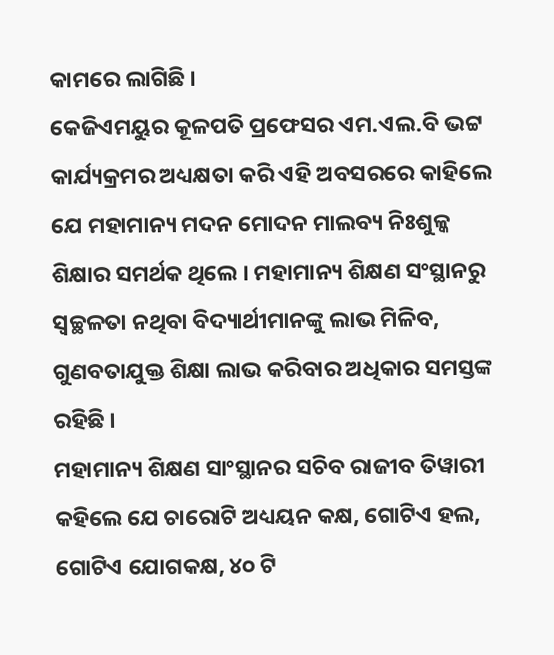କାମରେ ଲାଗିଛି ।
କେଜିଏମୟୁର କୂଳପତି ପ୍ରଫେସର ଏମ.ଏଲ.ବି ଭଟ୍ଟ କାର୍ଯ୍ୟକ୍ରମର ଅଧ୍ୟକ୍ଷତା କରି ଏହି ଅବସରରେ କାହିଲେ ଯେ ମହାମାନ୍ୟ ମଦନ ମୋଦନ ମାଲବ୍ୟ ନିଃଶୁଳ୍କ ଶିକ୍ଷାର ସମର୍ଥକ ଥିଲେ । ମହାମାନ୍ୟ ଶିକ୍ଷଣ ସଂସ୍ଥାନରୁ ସ୍ୱଚ୍ଛଳତା ନଥିବା ବିଦ୍ୟାର୍ଥୀମାନଙ୍କୁ ଲାଭ ମିଳିବ, ଗୁଣବତାଯୁକ୍ତ ଶିକ୍ଷା ଲାଭ କରିବାର ଅଧିକାର ସମସ୍ତଙ୍କ ରହିଛି ।
ମହାମାନ୍ୟ ଶିକ୍ଷଣ ସାଂସ୍ଥାନର ସଚିବ ରାଜୀବ ତିୱାରୀ କହିଲେ ଯେ ଚାରୋଟି ଅଧ୍ୟୟନ କକ୍ଷ, ଗୋଟିଏ ହଲ, ଗୋଟିଏ ଯୋଗକକ୍ଷ, ୪୦ ଟି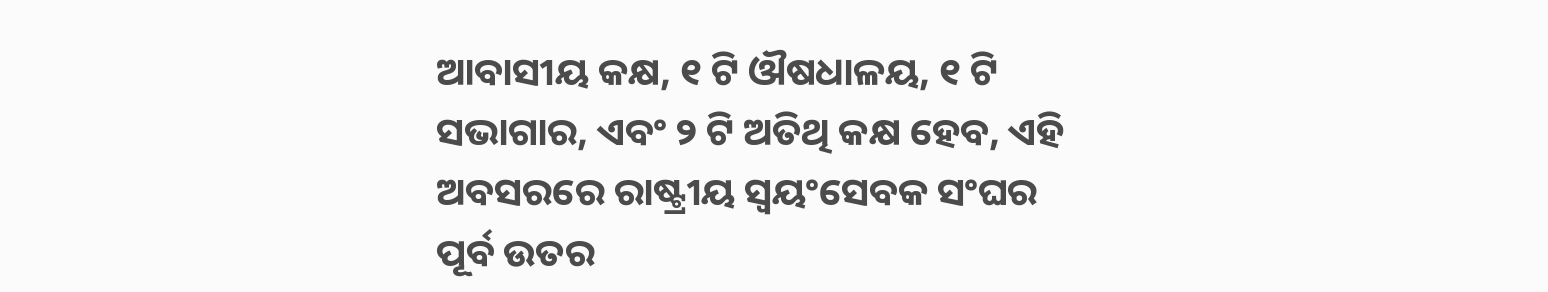ଆବାସୀୟ କକ୍ଷ, ୧ ଟି ଔଷଧାଳୟ, ୧ ଟି ସଭାଗାର, ଏବଂ ୨ ଟି ଅତିଥି କକ୍ଷ ହେବ, ଏହି ଅବସରରେ ରାଷ୍ଟ୍ରୀୟ ସ୍ୱୟଂସେବକ ସଂଘର ପୂର୍ବ ଉତର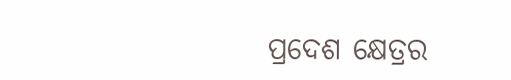ପ୍ରଦେଶ କ୍ଷେତ୍ରର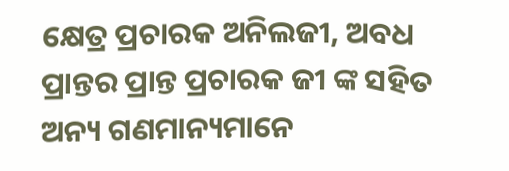କ୍ଷେତ୍ର ପ୍ରଚାରକ ଅନିଲଜୀ, ଅବଧ ପ୍ରାନ୍ତର ପ୍ରାନ୍ତ ପ୍ରଚାରକ ଜୀ ଙ୍କ ସହିତ ଅନ୍ୟ ଗଣମାନ୍ୟମାନେ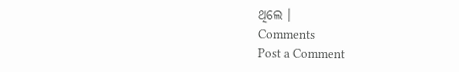ଥିଲେ ।
Comments
Post a Comment